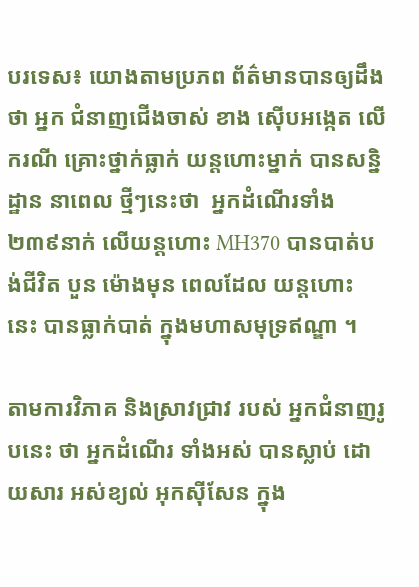បរទេស៖ យោងតាមប្រភព ព័ត៌មានបានឲ្យដឹងថា អ្នក ជំនាញជើងចាស់ ខាង ស៊ើបអង្កេត លើករណី គ្រោះថ្នាក់ធ្លាក់ យន្តហោះម្នាក់ បានសន្និដ្ឋាន នាពេល ថ្មីៗនេះថា  អ្នកដំណើរទាំង ២៣៩នាក់ លើយន្តហោះ MH370 បានបាត់បង់ជីវិត បួន ម៉ោងមុន ពេលដែល យន្តហោះ នេះ បានធ្លាក់បាត់ ក្នុងមហាសមុទ្រឥណ្ឌា ។

តាមការវិភាគ និងស្រាវជ្រាវ របស់ អ្នកជំនាញរូបនេះ ថា អ្នកដំណើរ ទាំងអស់ បានស្លាប់ ដោយសារ អស់ខ្យល់ អុកស៊ីសែន ក្នុង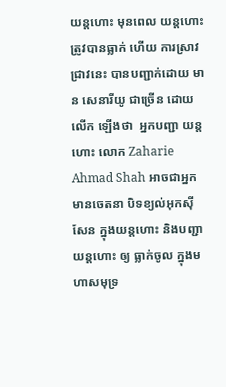យន្តហោះ មុនពេល យន្តហោះត្រូវបានធ្លាក់ ហើយ ការស្រាវជ្រាវនេះ បានបញ្ជាក់ដោយ មាន សេនារីយូ ជាច្រើន ដោយលើក ឡើងថា  អ្នកបញ្ជា យន្តហោះ លោក Zaharie Ahmad Shah អាចជាអ្នក មានចេតនា បិទខ្យល់អុកស៊ីសែន ក្នុងយន្តហោះ និងបញ្ជា យន្តហោះ ឲ្យ ធ្លាក់ចូល ក្នុងមហាសមុទ្រ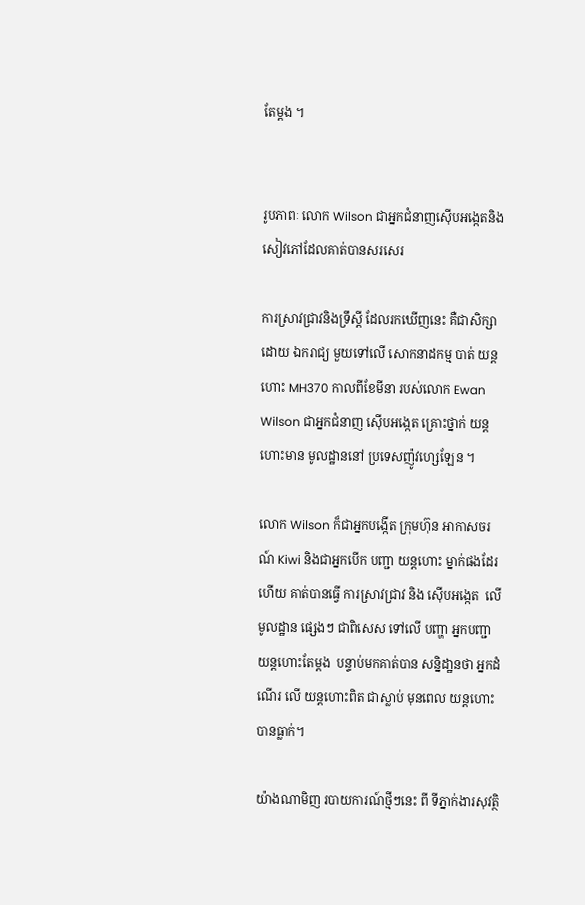តែម្តង ។


រូបភាពៈ លោក Wilson ជាអ្នកជំនាញស៊ើបអង្កេតនិងសៀវភៅដែលគាត់បានសរសេរ

ការស្រាវជ្រាវនិងទ្រឹស្តី ដែលរកឃើញនេះ គឺជាសិក្សាដោយ ឯករាជ្យ មួយទៅលើ សោកនាដកម្ម បាត់ យន្តហោះ MH370 កាលពីខែមីនា របស់លោក Ewan Wilson ជាអ្នកជំនាញ ស៊ើបអង្កេត គ្រោះថ្នាក់ យន្តហោះមាន មូលដ្ឋាននៅ ប្រទេសញ៉ូវហ្សេឡែន ។

លោក Wilson ក៏ជាអ្នកបង្កើត ក្រុមហ៊ុន អាកាសចរណ៍ Kiwi និងជាអ្នកបើក បញ្ជា យន្តហោះ ម្នាក់ផងដែរ ហើយ គាត់បានធ្វើ ការស្រាវជ្រាវ និង ស៊ើបអង្កេត  លើ មូលដ្ឋាន ផ្សេងៗ ជាពិសេស ទៅលើ បញ្ហា អ្នកបញ្ជា យន្តហោះតែម្តង  បន្ទាប់មកគាត់បាន សន្និដា្ឋនថា អ្នកដំណើរ លើ យន្តហោះពិត ជាស្លាប់ មុនពេល យន្តហោះ បានធ្លាក់។

យ៉ាងណាមិញ របាយការណ៍ថ្មីៗនេះ ពី ទីភ្នាក់ងារសុវត្ថិ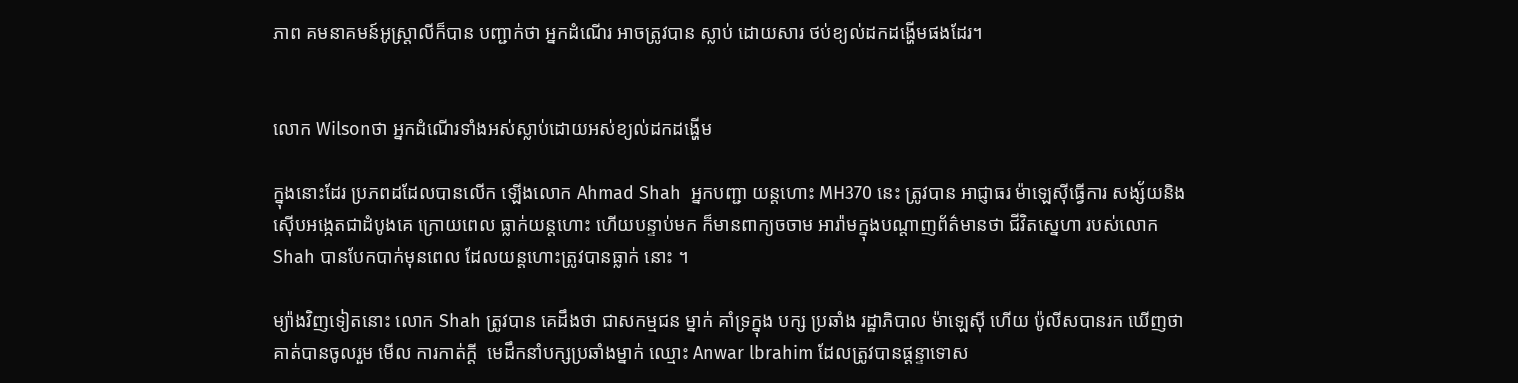ភាព គមនាគមន៍អូស្ត្រាលីក៏បាន បញ្ជាក់ថា អ្នកដំណើរ អាចត្រូវបាន ស្លាប់ ដោយសារ ថប់ខ្យល់ដកដង្ហើមផងដែរ។


លោក Wilsonថា អ្នកដំណើរទាំងអស់ស្លាប់ដោយអស់ខ្យល់ដកដង្ហើម

ក្នុងនោះដែរ ប្រភពដដែលបានលើក ឡើងលោក Ahmad Shah  អ្នកបញ្ជា យន្តហោះ MH370 នេះ ត្រូវបាន អាជ្ញាធរ ម៉ាឡេស៊ីធ្វើការ សង្ស័យនិង ស៊ើបអង្កេតជាដំបូងគេ ក្រោយពេល ធ្លាក់យន្តហោះ ហើយបន្ទាប់មក ក៏មានពាក្យចចាម អារ៉ាមក្នុងបណ្តាញព័ត៌មានថា ជីវិតស្នេហា របស់លោក Shah បានបែកបាក់មុនពេល ដែលយន្តហោះត្រូវបានធ្លាក់ នោះ ។

ម្យ៉ាងវិញទៀតនោះ លោក Shah ត្រូវបាន គេដឹងថា ជាសកម្មជន ម្នាក់ គាំទ្រក្នុង បក្ស ប្រឆាំង រដ្ឋាភិបាល ម៉ាឡេស៊ី ហើយ ប៉ូលីសបានរក ឃើញថា គាត់បានចូលរួម មើល ការកាត់ក្តី  មេដឹកនាំបក្សប្រឆាំងម្នាក់ ឈ្មោះ Anwar lbrahim ដែលត្រូវបានផ្តន្ទាទោស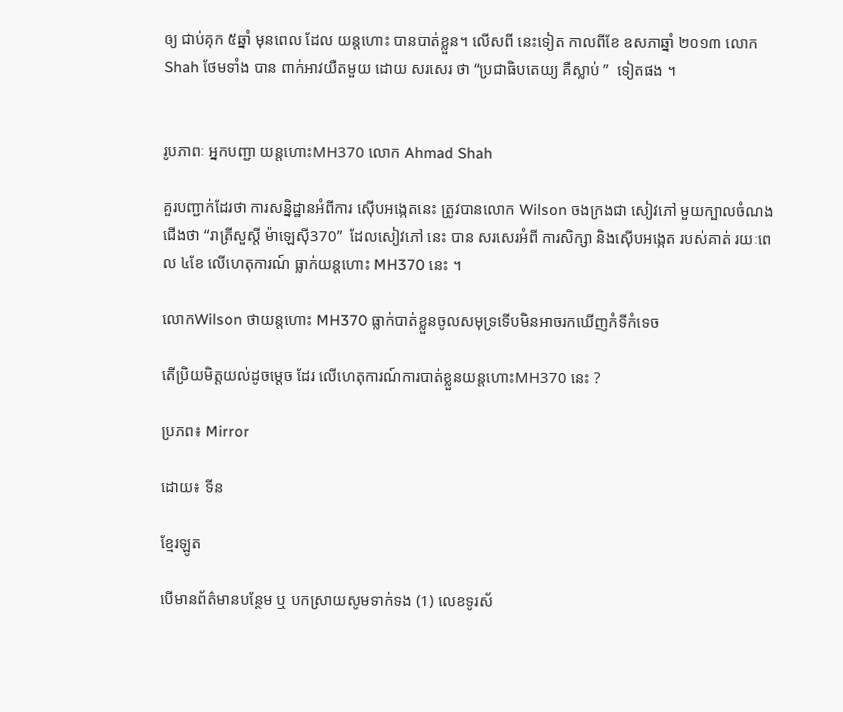ឲ្យ ជាប់គុក ៥ឆ្នាំ មុនពេល ដែល យន្តហោះ បានបាត់ខ្លួន។ លើសពី នេះទៀត កាលពីខែ ឧសភាឆ្នាំ ២០១៣ លោក Shah ថែមទាំង បាន ពាក់អាវយឺតមួយ ដោយ សរសេរ ថា “ប្រជាធិបតេយ្យ គឺស្លាប់ ”  ទៀតផង ។


រូបភាពៈ អ្នកបញ្ជា យន្តហោះMH370 លោក Ahmad Shah

គួរបញ្ជាក់ដែរថា ការសន្និដ្ឋានអំពីការ ស៊ើបអង្កេតនេះ ត្រូវបានលោក Wilson ចងក្រងជា សៀវភៅ មួយក្បាលចំណង ជើងថា “រាត្រីសួស្តី ម៉ាឡេស៊ី370”  ដែលសៀវភៅ នេះ បាន សរសេរអំពី ការសិក្សា និងស៊ើបអង្កេត របស់គាត់ រយៈពេល ៤ខែ លើហេតុការណ៍ ធ្លាក់យន្តហោះ MH370 នេះ ។

លោកWilson ថាយន្តហោះ MH370 ធ្លាក់បាត់ខ្លួនចូលសមុទ្រទើបមិនអាចរកឃើញកំទីកំទេច

តើប្រិយមិត្តយល់ដូចមេ្តច ដែរ លើហេតុការណ៍ការបាត់ខ្លួនយន្តហោះMH370 នេះ ?

ប្រភព៖ Mirror

ដោយ៖ ទីន

ខ្មែរឡូត

បើមានព័ត៌មានបន្ថែម ឬ បកស្រាយសូមទាក់ទង (1) លេខទូរស័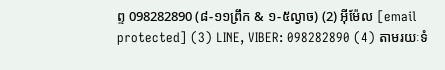ព្ទ 098282890 (៨-១១ព្រឹក & ១-៥ល្ងាច) (2) អ៊ីម៉ែល [email protected] (3) LINE, VIBER: 098282890 (4) តាមរយៈទំ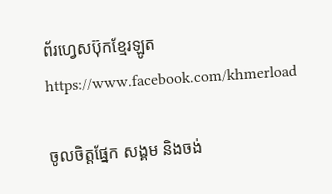ព័រហ្វេសប៊ុកខ្មែរឡូត https://www.facebook.com/khmerload

ចូលចិត្តផ្នែក សង្គម និងចង់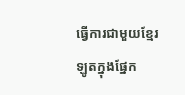ធ្វើការជាមួយខ្មែរឡូតក្នុងផ្នែក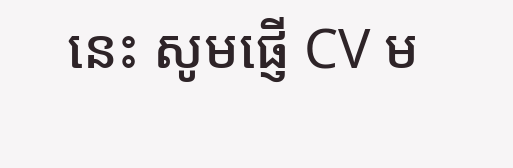នេះ សូមផ្ញើ CV ម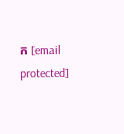ក [email protected]